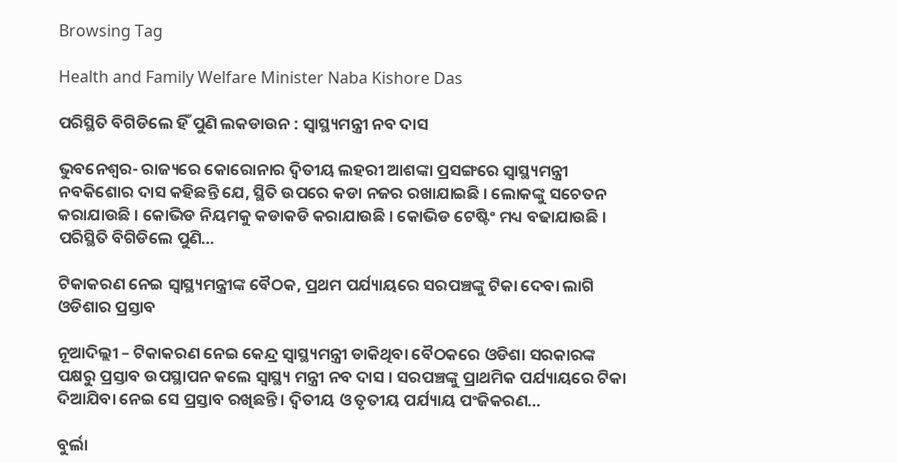Browsing Tag

Health and Family Welfare Minister Naba Kishore Das

ପରିସ୍ଥିତି ବିଗିଡିଲେ ହିଁ ପୁଣି ଲକଡାଉନ : ସ୍ୱାସ୍ଥ୍ୟମନ୍ତ୍ରୀ ନବ ଦାସ

ଭୁବନେଶ୍ୱର- ରାଜ୍ୟରେ କୋରୋନାର ଦ୍ୱିତୀୟ ଲହରୀ ଆଶଙ୍କା ପ୍ରସଙ୍ଗରେ ସ୍ୱାସ୍ଥ୍ୟମନ୍ତ୍ରୀ ନବକିଶୋର ଦାସ କହିଛନ୍ତି ଯେ, ସ୍ଥିତି ଉପରେ କଡା ନଜର ରଖାଯାଇଛି । ଲୋକଙ୍କୁ ସଚେତନ କରାଯାଉଛି । କୋଭିଡ ନିୟମକୁ କଡାକଡି କରାଯାଉଛି । କୋଭିଡ ଟେଷ୍ଟିଂ ମଧ୍ୟ ବଢାଯାଉଛି । ପରିସ୍ଥିତି ବିଗିଡିଲେ ପୁଣି…

ଟିକାକରଣ ନେଇ ସ୍ୱାସ୍ଥ୍ୟମନ୍ତ୍ରୀଙ୍କ ବୈଠକ, ପ୍ରଥମ ପର୍ଯ୍ୟାୟରେ ସରପଞ୍ଚଙ୍କୁ ଟିକା ଦେବା ଲାଗି ଓଡିଶାର ପ୍ରସ୍ତାବ

ନୂଆଦିଲ୍ଲୀ – ଟିକାକରଣ ନେଇ କେନ୍ଦ୍ର ସ୍ୱାସ୍ଥ୍ୟମନ୍ତ୍ରୀ ଡାକିଥିବା ବୈଠକରେ ଓଡିଶା ସରକାରଙ୍କ ପକ୍ଷରୁ ପ୍ରସ୍ତାବ ଉପସ୍ଥାପନ କଲେ ସ୍ୱାସ୍ଥ୍ୟ ମନ୍ତ୍ରୀ ନବ ଦାସ । ସରପଞ୍ଚଙ୍କୁ ପ୍ରାଥମିକ ପର୍ଯ୍ୟାୟରେ ଟିକା ଦିଆଯିବା ନେଇ ସେ ପ୍ରସ୍ତାବ ରଖିଛନ୍ତି । ଦ୍ୱିତୀୟ ଓ ତୃତୀୟ ପର୍ଯ୍ୟାୟ ପଂଜିକରଣ…

ବୁର୍ଲା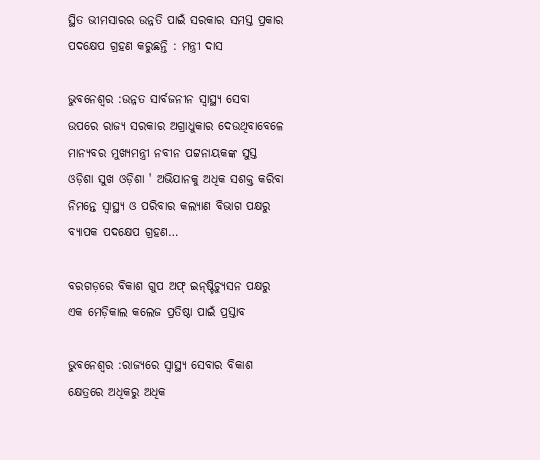ସ୍ଥିତ ଭୀମସାରର ଉନ୍ନତି ପାଇଁ ସରକାର ସମସ୍ତ ପ୍ରକାର ପଦକ୍ଷେପ ଗ୍ରହଣ କରୁଛନ୍ତି : ମନ୍ତ୍ରୀ ଦାସ

ଭୁବନେଶ୍ବର :ଉନ୍ନତ ସାର୍ବଜନୀନ ସ୍ବାସ୍ଥ୍ୟ ସେବା ଉପରେ ରାଜ୍ୟ ସରକାର ଅଗ୍ରାଧୁକାର ଦେଉଥିବାବେଳେ ମାନ୍ୟବର ମୁଖ୍ୟମନ୍ତ୍ରୀ ନବୀନ ପଟ୍ଟନାୟକଙ୍କ ସୁସ୍ତ ଓଡ଼ିଶା ସୁଖ ଓଡ଼ିଶା ' ଅଭିଯାନକୁ ଅଧିକ ସଶକ୍ତ କରିବା ନିମନ୍ତେ ସ୍ଵାସ୍ଥ୍ୟ ଓ ପରିବାର କଲ୍ୟାଣ ବିଭାଗ ପକ୍ଷରୁ ବ୍ୟାପକ ପଦକ୍ଷେପ ଗ୍ରହଣ…

ବରଗଡ଼ରେ ବିକାଶ ଗୁପ ଅଫ୍ ଇନ୍‌ଷ୍ଟିଚ୍ୟୁସନ ପକ୍ଷରୁ ଏକ ମେଡ଼ିକାଲ କଲେଜ ପ୍ରତିଷ୍ଠା ପାଇଁ ପ୍ରସ୍ତାବ

ଭୁବନେଶ୍ବର :ରାଜ୍ୟରେ ସ୍ବାସ୍ଥ୍ୟ ସେବାର ବିକାଶ କ୍ଷେତ୍ରରେ ଅଧିକରୁ ଅଧିକ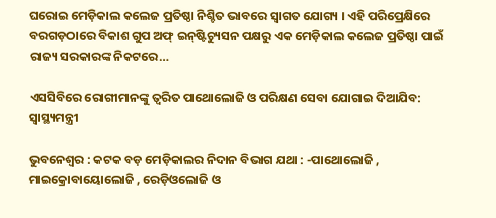ଘରୋଇ ମେଡ଼ିକାଲ କଲେଜ ପ୍ରତିଷ୍ଠା ନିଶ୍ଚିତ ଭାବରେ ସ୍ଵାଗତ ଯୋଗ୍ୟ । ଏହି ପରିପ୍ରେକ୍ଷିରେ ବରଗଡ଼ଠାରେ ବିକାଶ ଗୁପ ଅଫ୍ ଇନ୍‌ଷ୍ଟିଚ୍ୟୁସନ ପକ୍ଷରୁ ଏକ ମେଡ଼ିକାଲ କଲେଜ ପ୍ରତିଷ୍ଠା ପାଇଁ ରାଜ୍ୟ ସରକାରଙ୍କ ନିକଟରେ…

ଏସସିବିରେ ରୋଗୀମାନଙ୍କୁ ତ୍ବରିତ ପାଥୋଲୋଜି ଓ ପରିକ୍ଷଣ ସେବା ଯୋଗାଇ ଦିଆଯିବ: ସ୍ବାସ୍ଥ୍ୟମନ୍ତ୍ରୀ

ଭୁବନେଶ୍ୱର : କଟକ ବଡ଼ ମେଡ଼ିକାଲର ନିଦାନ ବିଭାଗ ଯଥା : -ପାଥୋଲୋଜି , ମାଇକ୍ରୋବାୟୋଲୋଜି , ରେଡ଼ିଓଲୋଜି ଓ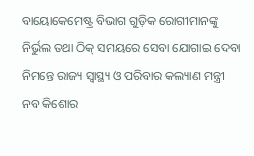ବାୟୋକେମେଷ୍ଟ୍ର ବିଭାଗ ଗୁଡ଼ିକ ରୋଗୀମାନଙ୍କୁ ନିର୍ଭୁଲ ତଥା ଠିକ୍ ସମୟରେ ସେବା ଯୋଗାଇ ଦେବା ନିମନ୍ତେ ରାଜ୍ୟ ସ୍ବାସ୍ଥ୍ୟ ଓ ପରିବାର କଲ୍ୟାଣ ମନ୍ତ୍ରୀ ନବ କିଶୋର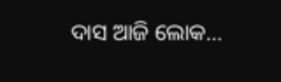ଦାସ ଆଜି ଲୋକ…